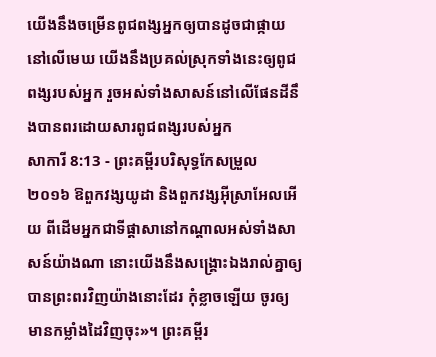យើងនឹងចម្រើនពូជពង្សអ្នកឲ្យបានដូចជាផ្កាយនៅលើមេឃ យើងនឹងប្រគល់ស្រុកទាំងនេះឲ្យពូជពង្សរបស់អ្នក រួចអស់ទាំងសាសន៍នៅលើផែនដីនឹងបានពរដោយសារពូជពង្សរបស់អ្នក
សាការី 8:13 - ព្រះគម្ពីរបរិសុទ្ធកែសម្រួល ២០១៦ ឱពួកវង្សយូដា និងពួកវង្សអ៊ីស្រាអែលអើយ ពីដើមអ្នកជាទីផ្ដាសានៅកណ្ដាលអស់ទាំងសាសន៍យ៉ាងណា នោះយើងនឹងសង្គ្រោះឯងរាល់គ្នាឲ្យបានព្រះពរវិញយ៉ាងនោះដែរ កុំខ្លាចឡើយ ចូរឲ្យមានកម្លាំងដៃវិញចុះ»។ ព្រះគម្ពីរ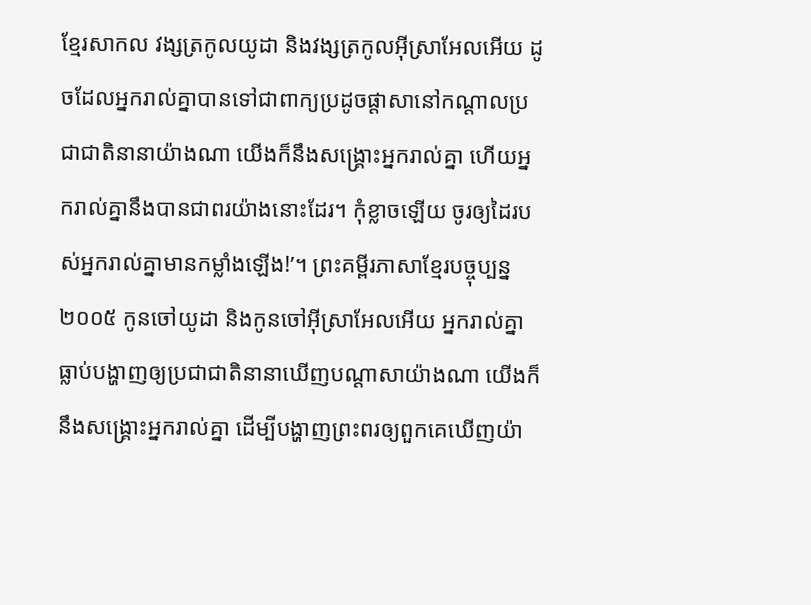ខ្មែរសាកល វង្សត្រកូលយូដា និងវង្សត្រកូលអ៊ីស្រាអែលអើយ ដូចដែលអ្នករាល់គ្នាបានទៅជាពាក្យប្រដូចផ្ដាសានៅកណ្ដាលប្រជាជាតិនានាយ៉ាងណា យើងក៏នឹងសង្គ្រោះអ្នករាល់គ្នា ហើយអ្នករាល់គ្នានឹងបានជាពរយ៉ាងនោះដែរ។ កុំខ្លាចឡើយ ចូរឲ្យដៃរបស់អ្នករាល់គ្នាមានកម្លាំងឡើង!’។ ព្រះគម្ពីរភាសាខ្មែរបច្ចុប្បន្ន ២០០៥ កូនចៅយូដា និងកូនចៅអ៊ីស្រាអែលអើយ អ្នករាល់គ្នាធ្លាប់បង្ហាញឲ្យប្រជាជាតិនានាឃើញបណ្ដាសាយ៉ាងណា យើងក៏នឹងសង្គ្រោះអ្នករាល់គ្នា ដើម្បីបង្ហាញព្រះពរឲ្យពួកគេឃើញយ៉ា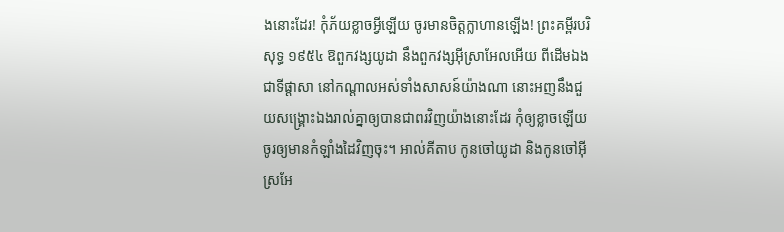ងនោះដែរ! កុំភ័យខ្លាចអ្វីឡើយ ចូរមានចិត្តក្លាហានឡើង! ព្រះគម្ពីរបរិសុទ្ធ ១៩៥៤ ឱពួកវង្សយូដា នឹងពួកវង្សអ៊ីស្រាអែលអើយ ពីដើមឯងជាទីផ្តាសា នៅកណ្តាលអស់ទាំងសាសន៍យ៉ាងណា នោះអញនឹងជួយសង្គ្រោះឯងរាល់គ្នាឲ្យបានជាពរវិញយ៉ាងនោះដែរ កុំឲ្យខ្លាចឡើយ ចូរឲ្យមានកំឡាំងដៃវិញចុះ។ អាល់គីតាប កូនចៅយូដា និងកូនចៅអ៊ីស្រអែ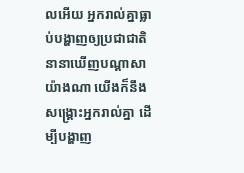លអើយ អ្នករាល់គ្នាធ្លាប់បង្ហាញឲ្យប្រជាជាតិនានាឃើញបណ្ដាសាយ៉ាងណា យើងក៏នឹងសង្គ្រោះអ្នករាល់គ្នា ដើម្បីបង្ហាញ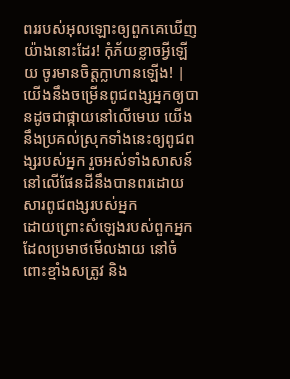ពររបស់អុលឡោះឲ្យពួកគេឃើញយ៉ាងនោះដែរ! កុំភ័យខ្លាចអ្វីឡើយ ចូរមានចិត្តក្លាហានឡើង! |
យើងនឹងចម្រើនពូជពង្សអ្នកឲ្យបានដូចជាផ្កាយនៅលើមេឃ យើងនឹងប្រគល់ស្រុកទាំងនេះឲ្យពូជពង្សរបស់អ្នក រួចអស់ទាំងសាសន៍នៅលើផែនដីនឹងបានពរដោយសារពូជពង្សរបស់អ្នក
ដោយព្រោះសំឡេងរបស់ពួកអ្នក ដែលប្រមាថមើលងាយ នៅចំពោះខ្មាំងសត្រូវ និង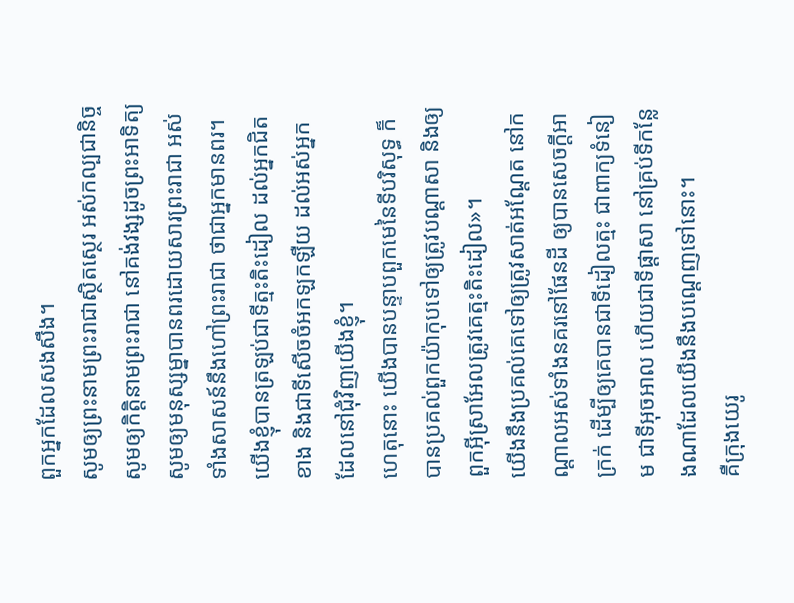ពួកអ្នកដែលសងសឹង។
សូមឲ្យព្រះនាមព្រះរាជាស្ថិតស្ថេរ អស់កល្បជានិច្ច សូមឲ្យកិត្តិនាមព្រះរាជា នៅគង់វង្សដូចព្រះអាទិត្យ សូមឲ្យមនុស្សម្នាបានពរដោយសារព្រះរាជា អស់ទាំងសាសន៍នឹងហៅព្រះរាជា ថាជាអ្នកមានពរ។
យើងខ្ញុំបានត្រឡប់ជាទីត្មះតិះដៀល ដល់អ្នកជិតខាង និងជាទីសើចចំអកឡកឡឺយ ដល់អស់អ្នកដែលនៅជុំវិញយើងខ្ញុំ។
ហេតុនោះ យើងបានបន្ទាបពួកមេនៃទីបរិសុទ្ធ ក៏បានប្រគល់ពួកយ៉ាកុបទៅឲ្យត្រូវបណ្ដាសា និងឲ្យពួកអ៊ីស្រាអែលត្រូវគេត្មះតិះដៀល»។
យើងនឹងប្រគល់គេទៅឲ្យត្រូវសាត់អណ្តែត នៅកណ្ដាលអស់ទាំងនគរនៅផែនដី ឲ្យបានសេចក្ដីអាក្រក់ ដើម្បីឲ្យគេបានជាទីដៀលត្មះ ជាពាក្យទំនៀម ជាទីអុចអាល ហើយជាទីផ្ដាសា នៅគ្រប់ទីកន្លែងណាដែលយើងនឹងបណ្តេញទៅនោះ។
គឺក្រុងយេរូ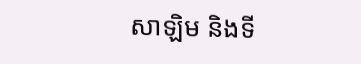សាឡិម និងទី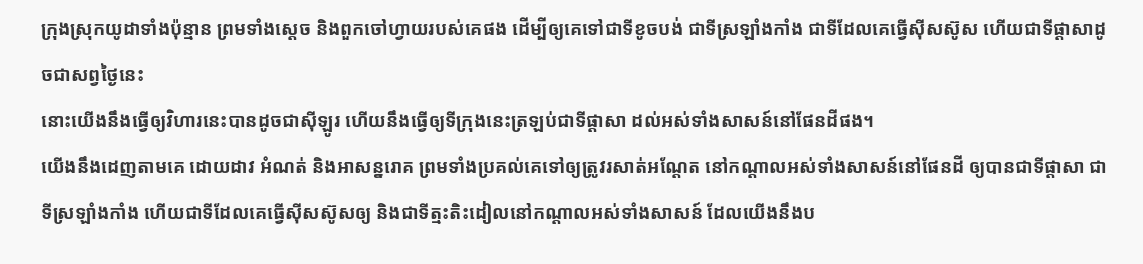ក្រុងស្រុកយូដាទាំងប៉ុន្មាន ព្រមទាំងស្ដេច និងពួកចៅហ្វាយរបស់គេផង ដើម្បីឲ្យគេទៅជាទីខូចបង់ ជាទីស្រឡាំងកាំង ជាទីដែលគេធ្វើស៊ីសស៊ូស ហើយជាទីផ្ដាសាដូចជាសព្វថ្ងៃនេះ
នោះយើងនឹងធ្វើឲ្យវិហារនេះបានដូចជាស៊ីឡូរ ហើយនឹងធ្វើឲ្យទីក្រុងនេះត្រឡប់ជាទីផ្ដាសា ដល់អស់ទាំងសាសន៍នៅផែនដីផង។
យើងនឹងដេញតាមគេ ដោយដាវ អំណត់ និងអាសន្នរោគ ព្រមទាំងប្រគល់គេទៅឲ្យត្រូវរសាត់អណ្តែត នៅកណ្ដាលអស់ទាំងសាសន៍នៅផែនដី ឲ្យបានជាទីផ្ដាសា ជាទីស្រឡាំងកាំង ហើយជាទីដែលគេធ្វើស៊ីសស៊ូសឲ្យ និងជាទីត្មះតិះដៀលនៅកណ្ដាលអស់ទាំងសាសន៍ ដែលយើងនឹងប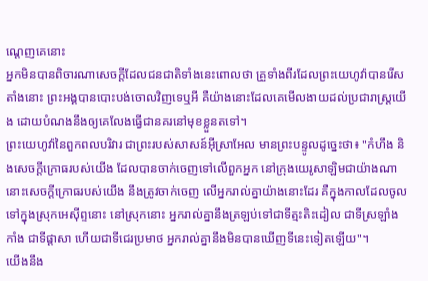ណ្តេញគេនោះ
អ្នកមិនបានពិចារណាសេចក្ដីដែលជនជាតិទាំងនេះពោលថា គ្រួទាំងពីរដែលព្រះយេហូវ៉ាបានរើសតាំងនោះ ព្រះអង្គបានបោះបង់ចោលវិញទេឬអី គឺយ៉ាងនោះដែលគេមើលងាយដល់ប្រជារាស្ត្រយើង ដោយបំណងនឹងឲ្យគេលែងធ្វើជានគរនៅមុខខ្លួនតទៅ។
ព្រះយេហូវ៉ានៃពួកពលបរិវារ ជាព្រះរបស់សាសន៍អ៊ីស្រាអែល មានព្រះបន្ទូលដូច្នេះថា៖ "កំហឹង និងសេចក្ដីក្រោធរបស់យើង ដែលបានចាក់ចេញទៅលើពួកអ្នក នៅក្រុងយេរូសាឡិមជាយ៉ាងណា នោះសេចក្ដីក្រោធរបស់យើង នឹងត្រូវចាក់ចេញ លើអ្នករាល់គ្នាយ៉ាងនោះដែរ គឺក្នុងកាលដែលចូលទៅក្នុងស្រុកអេស៊ីព្ទនោះ នៅស្រុកនោះ អ្នករាល់គ្នានឹងត្រឡប់ទៅជាទីត្មះតិះដៀល ជាទីស្រឡាំងកាំង ជាទីផ្ដាសា ហើយជាទីជេរប្រមាថ អ្នករាល់គ្នានឹងមិនបានឃើញទីនេះទៀតឡើយ"។
យើងនឹង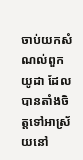ចាប់យកសំណល់ពួកយូដា ដែលបានតាំងចិត្តទៅអាស្រ័យនៅ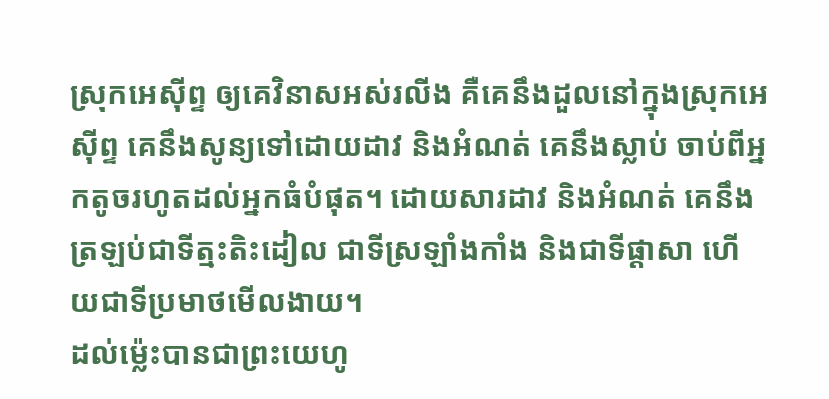ស្រុកអេស៊ីព្ទ ឲ្យគេវិនាសអស់រលីង គឺគេនឹងដួលនៅក្នុងស្រុកអេស៊ីព្ទ គេនឹងសូន្យទៅដោយដាវ និងអំណត់ គេនឹងស្លាប់ ចាប់ពីអ្នកតូចរហូតដល់អ្នកធំបំផុត។ ដោយសារដាវ និងអំណត់ គេនឹងត្រឡប់ជាទីត្មះតិះដៀល ជាទីស្រឡាំងកាំង និងជាទីផ្ដាសា ហើយជាទីប្រមាថមើលងាយ។
ដល់ម៉្លេះបានជាព្រះយេហូ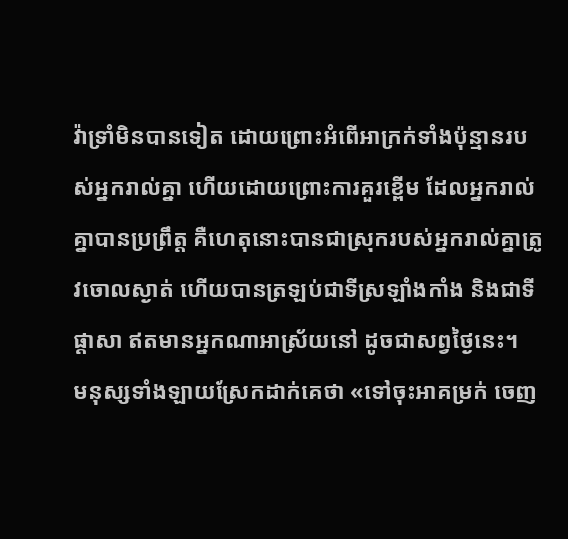វ៉ាទ្រាំមិនបានទៀត ដោយព្រោះអំពើអាក្រក់ទាំងប៉ុន្មានរបស់អ្នករាល់គ្នា ហើយដោយព្រោះការគួរខ្ពើម ដែលអ្នករាល់គ្នាបានប្រព្រឹត្ត គឺហេតុនោះបានជាស្រុករបស់អ្នករាល់គ្នាត្រូវចោលស្ងាត់ ហើយបានត្រឡប់ជាទីស្រឡាំងកាំង និងជាទីផ្ដាសា ឥតមានអ្នកណាអាស្រ័យនៅ ដូចជាសព្វថ្ងៃនេះ។
មនុស្សទាំងឡាយស្រែកដាក់គេថា «ទៅចុះអាគម្រក់ ចេញ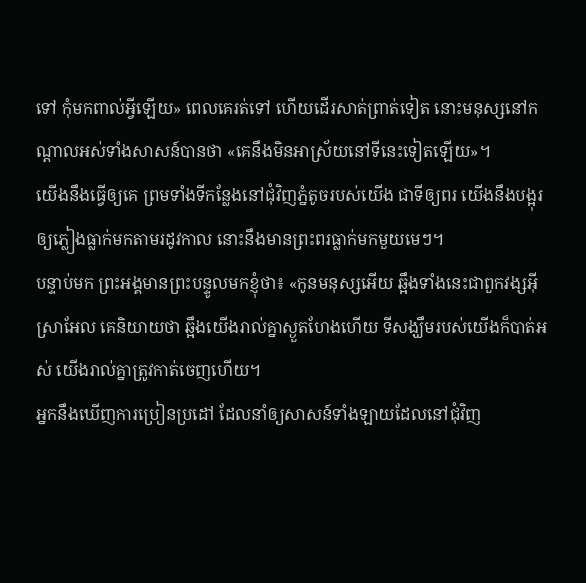ទៅ កុំមកពាល់អ្វីឡើយ» ពេលគេរត់ទៅ ហើយដើរសាត់ព្រាត់ទៀត នោះមនុស្សនៅកណ្ដាលអស់ទាំងសាសន៍បានថា «គេនឹងមិនអាស្រ័យនៅទីនេះទៀតឡើយ»។
យើងនឹងធ្វើឲ្យគេ ព្រមទាំងទីកន្លែងនៅជុំវិញភ្នំតូចរបស់យើង ជាទីឲ្យពរ យើងនឹងបង្អុរឲ្យភ្លៀងធ្លាក់មកតាមរដូវកាល នោះនឹងមានព្រះពរធ្លាក់មកមួយមេៗ។
បន្ទាប់មក ព្រះអង្គមានព្រះបន្ទូលមកខ្ញុំថា៖ «កូនមនុស្សអើយ ឆ្អឹងទាំងនេះជាពួកវង្សអ៊ីស្រាអែល គេនិយាយថា ឆ្អឹងយើងរាល់គ្នាស្ងួតហែងហើយ ទីសង្ឃឹមរបស់យើងក៏បាត់អស់ យើងរាល់គ្នាត្រូវកាត់ចេញហើយ។
អ្នកនឹងឃើញការប្រៀនប្រដៅ ដែលនាំឲ្យសាសន៍ទាំងឡាយដែលនៅជុំវិញ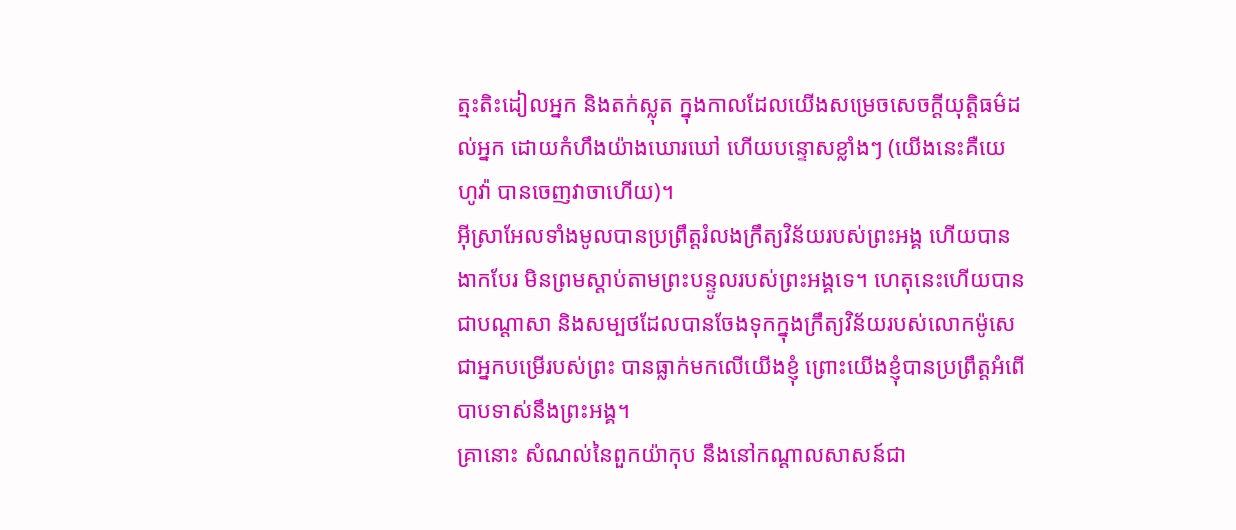ត្មះតិះដៀលអ្នក និងតក់ស្លុត ក្នុងកាលដែលយើងសម្រេចសេចក្ដីយុត្តិធម៌ដល់អ្នក ដោយកំហឹងយ៉ាងឃោរឃៅ ហើយបន្ទោសខ្លាំងៗ (យើងនេះគឺយេហូវ៉ា បានចេញវាចាហើយ)។
អ៊ីស្រាអែលទាំងមូលបានប្រព្រឹត្តរំលងក្រឹត្យវិន័យរបស់ព្រះអង្គ ហើយបានងាកបែរ មិនព្រមស្តាប់តាមព្រះបន្ទូលរបស់ព្រះអង្គទេ។ ហេតុនេះហើយបានជាបណ្ដាសា និងសម្បថដែលបានចែងទុកក្នុងក្រឹត្យវិន័យរបស់លោកម៉ូសេ ជាអ្នកបម្រើរបស់ព្រះ បានធ្លាក់មកលើយើងខ្ញុំ ព្រោះយើងខ្ញុំបានប្រព្រឹត្តអំពើបាបទាស់នឹងព្រះអង្គ។
គ្រានោះ សំណល់នៃពួកយ៉ាកុប នឹងនៅកណ្ដាលសាសន៍ជា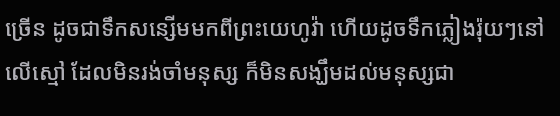ច្រើន ដូចជាទឹកសន្សើមមកពីព្រះយេហូវ៉ា ហើយដូចទឹកភ្លៀងរ៉ុយៗនៅលើស្មៅ ដែលមិនរង់ចាំមនុស្ស ក៏មិនសង្ឃឹមដល់មនុស្សជា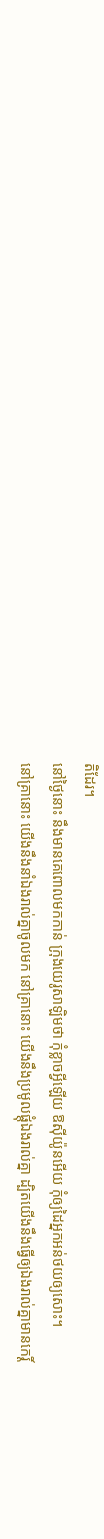តិដែរ។
នៅថ្ងៃនោះ នឹងមានគេពោលមកកាន់ ក្រុងយេរូសាឡិមថា កុំខ្លាចអ្វីឡើយ ឱស៊ីយ៉ូនអើយ កុំឲ្យដៃអ្នកអន់ថយឲ្យសោះ។
នៅគ្រានោះ យើងនឹងនាំឯងរាល់គ្នាចូលមក នៅគ្រានោះ យើងនឹងប្រមូលផ្ដុំឯងរាល់គ្នា ដ្បិតយើងនឹងធ្វើឲ្យឯងរាល់គ្នាមានកេរ្ដិ៍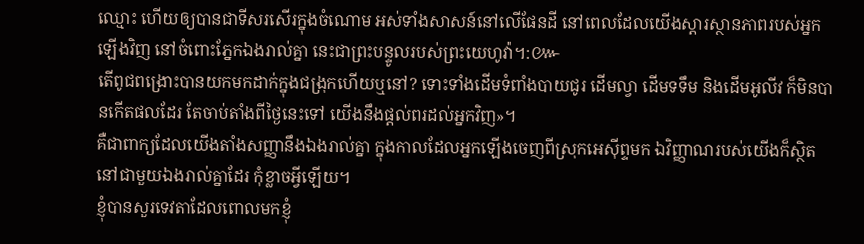ឈ្មោះ ហើយឲ្យបានជាទីសរសើរក្នុងចំណោម អស់ទាំងសាសន៍នៅលើផែនដី នៅពេលដែលយើងស្ដារស្ថានភាពរបស់អ្នកឡើងវិញ នៅចំពោះភ្នែកឯងរាល់គ្នា នេះជាព្រះបន្ទូលរបស់ព្រះយេហូវ៉ា។:៚
តើពូជពង្រោះបានយកមកដាក់ក្នុងជង្រុកហើយឬនៅ? ទោះទាំងដើមទំពាំងបាយជូរ ដើមល្វា ដើមទទឹម និងដើមអូលីវ ក៏មិនបានកើតផលដែរ តែចាប់តាំងពីថ្ងៃនេះទៅ យើងនឹងផ្តល់ពរដល់អ្នកវិញ»។
គឺជាពាក្យដែលយើងតាំងសញ្ញានឹងឯងរាល់គ្នា ក្នុងកាលដែលអ្នកឡើងចេញពីស្រុកអេស៊ីព្ទមក ឯវិញ្ញាណរបស់យើងក៏ស្ថិតនៅជាមួយឯងរាល់គ្នាដែរ កុំខ្លាចអ្វីឡើយ។
ខ្ញុំបានសួរទេវតាដែលពោលមកខ្ញុំ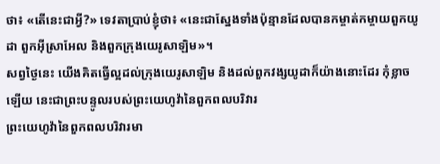ថា៖ «តើនេះជាអ្វី?» ទេវតាប្រាប់ខ្ញុំថា៖ «នេះជាស្នែងទាំងប៉ុន្មានដែលបានកម្ចាត់កម្ចាយពួកយូដា ពួកអ៊ីស្រាអែល និងពួកក្រុងយេរូសាឡិម»។
សព្វថ្ងៃនេះ យើងគិតធ្វើល្អដល់ក្រុងយេរូសាឡិម និងដល់ពួកវង្សយូដាក៏យ៉ាងនោះដែរ កុំខ្លាចឡើយ នេះជាព្រះបន្ទូលរបស់ព្រះយេហូវ៉ានៃពួកពលបរិវារ
ព្រះយេហូវ៉ានៃពួកពលបរិវារមា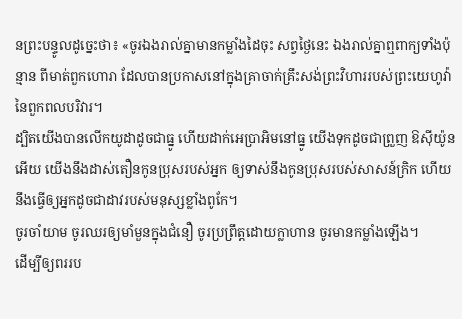នព្រះបន្ទូលដូច្នេះថា៖ «ចូរឯងរាល់គ្នាមានកម្លាំងដៃចុះ សព្វថ្ងៃនេះ ឯងរាល់គ្នាឮពាក្យទាំងប៉ុន្មាន ពីមាត់ពួកហោរា ដែលបានប្រកាសនៅក្នុងគ្រាចាក់គ្រឹះសង់ព្រះវិហាររបស់ព្រះយេហូវ៉ានៃពួកពលបរិវារ។
ដ្បិតយើងបានលើកយូដាដូចជាធ្នូ ហើយដាក់អេប្រាអិមនៅធ្នូ យើងទុកដូចជាព្រួញ ឱស៊ីយ៉ូនអើយ យើងនឹងដាស់តឿនកូនប្រុសរបស់អ្នក ឲ្យទាស់នឹងកូនប្រុសរបស់សាសន៍ក្រិក ហើយនឹងធ្វើឲ្យអ្នកដូចជាដាវរបស់មនុស្សខ្លាំងពូកែ។
ចូរចាំយាម ចូរឈរឲ្យមាំមួនក្នុងជំនឿ ចូរប្រព្រឹត្តដោយក្លាហាន ចូរមានកម្លាំងឡើង។
ដើម្បីឲ្យពររប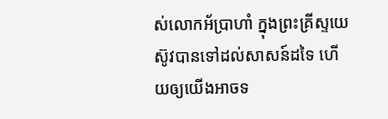ស់លោកអ័ប្រាហាំ ក្នុងព្រះគ្រីស្ទយេស៊ូវបានទៅដល់សាសន៍ដទៃ ហើយឲ្យយើងអាចទ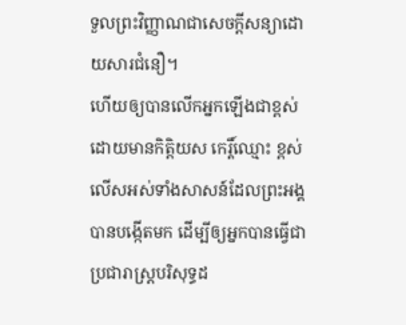ទួលព្រះវិញ្ញាណជាសេចក្តីសន្យាដោយសារជំនឿ។
ហើយឲ្យបានលើកអ្នកឡើងជាខ្ពស់ ដោយមានកិត្ដិយស កេរ្តិ៍ឈ្មោះ ខ្ពស់លើសអស់ទាំងសាសន៍ដែលព្រះអង្គបានបង្កើតមក ដើម្បីឲ្យអ្នកបានធ្វើជាប្រជារាស្ត្របរិសុទ្ធដ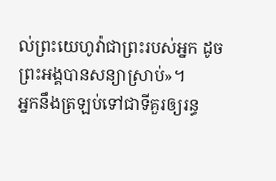ល់ព្រះយេហូវ៉ាជាព្រះរបស់អ្នក ដូចព្រះអង្គបានសន្យាស្រាប់»។
អ្នកនឹងត្រឡប់ទៅជាទីគួរឲ្យរន្ធ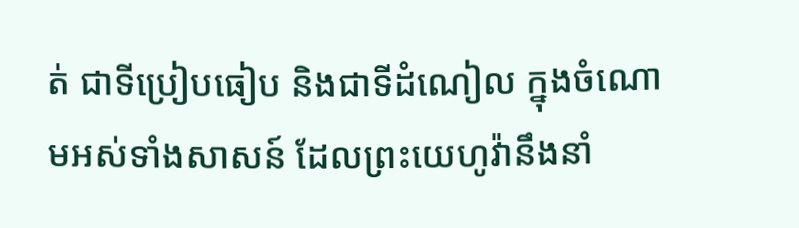ត់ ជាទីប្រៀបធៀប និងជាទីដំណៀល ក្នុងចំណោមអស់ទាំងសាសន៍ ដែលព្រះយេហូវ៉ានឹងនាំ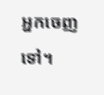អ្នកចេញទៅ។